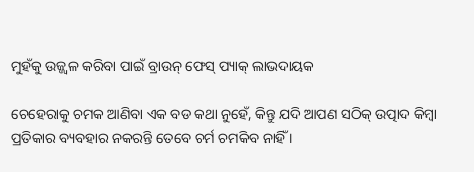ମୁହଁକୁ ଉଜ୍ଜ୍ୱଳ କରିବା ପାଇଁ ବ୍ରାଉନ୍ ଫେସ୍ ପ୍ୟାକ୍ ଲାଭଦାୟକ

ଚେହେରାକୁ ଚମକ ଆଣିବା ଏକ ବଡ କଥା ନୁହେଁ, କିନ୍ତୁ ଯଦି ଆପଣ ସଠିକ୍ ଉତ୍ପାଦ କିମ୍ବା ପ୍ରତିକାର ବ୍ୟବହାର ନକରନ୍ତି ତେବେ ଚର୍ମ ଚମକିବ ନାହିଁ ।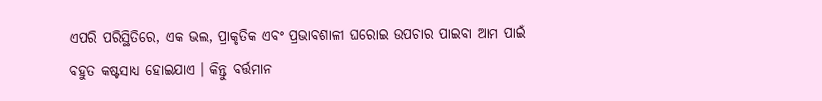ଏପରି ପରିସ୍ଥିତିରେ, ଏକ ଭଲ, ପ୍ରାକୃତିକ ଏବଂ ପ୍ରଭାବଶାଳୀ ଘରୋଇ ଉପଚାର ପାଇବା ଆମ ପାଇଁ ବହୁତ କଷ୍ଟସାଧ୍ୟ ହୋଇଯାଏ । କିନ୍ତୁ ବର୍ତ୍ତମାନ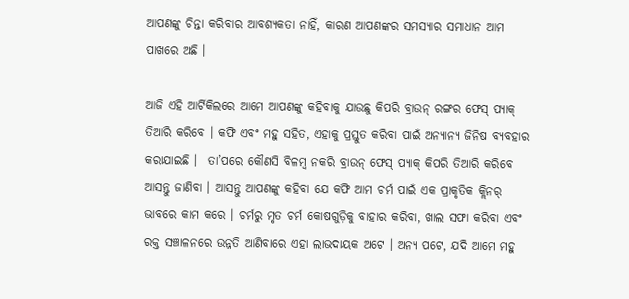ଆପଣଙ୍କୁ ଚିନ୍ତା କରିବାର ଆବଶ୍ୟକତା ନାହିଁ, କାରଣ ଆପଣଙ୍କର ସମସ୍ୟାର ସମାଧାନ ଆମ ପାଖରେ ଅଛି ।

ଆଜି ଏହି ଆର୍ଟିକିଲରେ ଆମେ ଆପଣଙ୍କୁ କହିବାକୁ ଯାଉଛୁ କିପରି ବ୍ରାଉନ୍ ରଙ୍ଗର ଫେସ୍ ପ୍ୟାକ୍ ତିଆରି କରିବେ । କଫି ଏବଂ ମହୁ ସହିତ, ଏହାକୁ ପ୍ରସ୍ତୁତ କରିବା ପାଇଁ ଅନ୍ୟାନ୍ୟ ଜିନିଷ ବ୍ୟବହାର କରାଯାଇଛି ।  ତା’ପରେ କୌଣସି ବିଳମ୍ବ ନକରି ବ୍ରାଉନ୍ ଫେସ୍ ପ୍ୟାକ୍ କିପରି ତିଆରି କରିବେ ଆସନ୍ତୁ ଜାଣିବା । ଆସନ୍ତୁ ଆପଣଙ୍କୁ କହିବା ଯେ କଫି ଆମ ଚର୍ମ ପାଇଁ ଏକ ପ୍ରାକୃତିକ କ୍ଲିନର୍ ଭାବରେ କାମ କରେ । ଚର୍ମରୁ ମୃତ ଚର୍ମ କୋଷଗୁଡ଼ିକୁ ବାହାର କରିବା, ଖାଲ ସଫା କରିବା ଏବଂ ରକ୍ତ ସଞ୍ଚାଳନରେ ଉନ୍ନତି ଆଣିବାରେ ଏହା ଲାଭଦାୟକ ଅଟେ । ଅନ୍ୟ ପଟେ, ଯଦି ଆମେ ମହୁ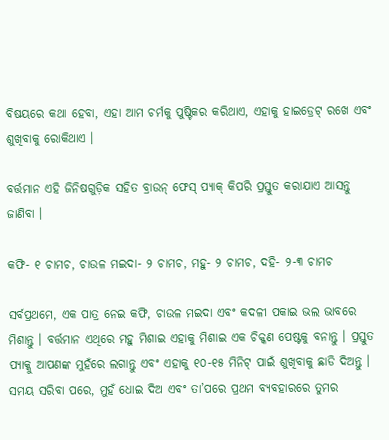ବିଷୟରେ କଥା ହେବା, ଏହା ଆମ ଚର୍ମକୁ ପୁଷ୍ଟିକର କରିଥାଏ, ଏହାକୁ ହାଇଡ୍ରେଟ୍ ରଖେ ଏବଂ ଶୁଖିବାକୁ ରୋକିଥାଏ ।

ବର୍ତ୍ତମାନ ଏହି ଜିନିଷଗୁଡ଼ିକ ସହିତ ବ୍ରାଉନ୍ ଫେସ୍ ପ୍ୟାକ୍ କିପରି ପ୍ରସ୍ତୁତ କରାଯାଏ ଆସନ୍ତୁ ଜାଣିବା ।

କଫି- ୧ ଚାମଚ, ଚାଉଳ ମଇଦା- ୨ ଚାମଚ, ମହୁ- ୨ ଚାମଚ, ଦହି- ୨-୩ ଚାମଚ

ସର୍ବପ୍ରଥମେ, ଏକ ପାତ୍ର ନେଇ କଫି, ଚାଉଳ ମଇଦା ଏବଂ କଦଳୀ ପକାଇ ଭଲ ଭାବରେ ମିଶାନ୍ତୁ । ବର୍ତ୍ତମାନ ଏଥିରେ ମହୁ ମିଶାଇ ଏହାକୁ ମିଶାଇ ଏକ ଚିକ୍କଣ ପେଷ୍ଟକୁ ବନାନ୍ତୁ । ପ୍ରସ୍ତୁତ ପ୍ୟାକ୍କୁ ଆପଣଙ୍କ ମୁହଁରେ ଲଗାନ୍ତୁ ଏବଂ ଏହାକୁ ୧୦-୧୫ ମିନିଟ୍ ପାଇଁ ଶୁଖିବାକୁ ଛାଡି ଦିଅନ୍ତୁ । ସମୟ ସରିବା ପରେ, ମୁହଁ ଧୋଇ ଦିଅ ଏବଂ ତା’ପରେ ପ୍ରଥମ ବ୍ୟବହାରରେ ତୁମର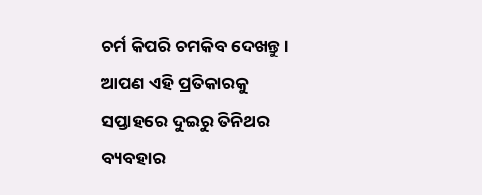ଚର୍ମ କିପରି ଚମକିବ ଦେଖନ୍ତୁ । ଆପଣ ଏହି ପ୍ରତିକାରକୁ ସପ୍ତାହରେ ଦୁଇରୁ ତିନିଥର ବ୍ୟବହାର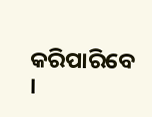କରିପାରିବେ ।